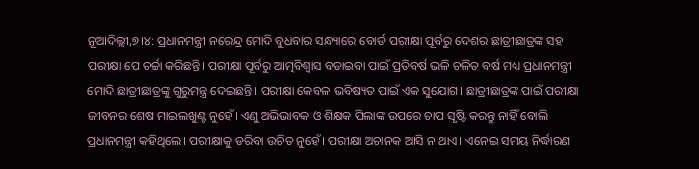ନୂଆଦିଲ୍ଲୀ,୭।୪: ପ୍ରଧାନମନ୍ତ୍ରୀ ନରେନ୍ଦ୍ର ମୋଦି ବୁଧବାର ସନ୍ଧ୍ୟାରେ ବୋର୍ଡ ପରୀକ୍ଷା ପୂର୍ବରୁ ଦେଶର ଛାତ୍ରୀଛାତ୍ରଙ୍କ ସହ ପରୀକ୍ଷା ପେ ଚର୍ଚ୍ଚା କରିଛନ୍ତି। ପରୀକ୍ଷା ପୂର୍ବରୁ ଆତ୍ମବିଶ୍ୱାସ ବଡାଇବା ପାଇଁ ପ୍ରତିବର୍ଷ ଭଳି ଚଳିତ ବର୍ଷ ମଧ୍ୟ ପ୍ରଧାନମନ୍ତ୍ରୀ ମୋଦି ଛାତ୍ରୀଛାତ୍ରଙ୍କୁ ଗୁରୁମନ୍ତ୍ର ଦେଇଛନ୍ତି। ପରୀକ୍ଷା କେବଳ ଭବିଷ୍ୟତ ପାଇଁ ଏକ ସୁଯୋଗ। ଛାତ୍ରୀଛାତ୍ରଙ୍କ ପାଇଁ ପରୀକ୍ଷା ଜୀବନର ଶେଷ ମାଇଲଖୁଣ୍ଟ ନୁହେଁ। ଏଣୁ ଅଭିଭାବକ ଓ ଶିକ୍ଷକ ପିଲାଙ୍କ ଉପରେ ଚାପ ସୃଷ୍ଟି କରନ୍ତୁ ନାହିଁ ବୋଲି ପ୍ରଧାନମନ୍ତ୍ରୀ କହିଥିଲେ। ପରୀକ୍ଷାକୁ ଡରିବା ଉଚିତ ନୁହେଁ। ପରୀକ୍ଷା ଅଚାନକ ଆସି ନ ଥାଏ। ଏନେଇ ସମୟ ନିର୍ଦ୍ଧାରଣ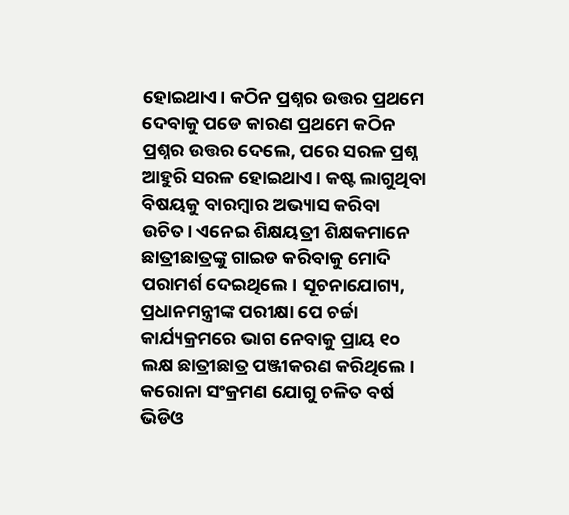ହୋଇଥାଏ। କଠିନ ପ୍ରଶ୍ନର ଉତ୍ତର ପ୍ରଥମେ ଦେବାକୁ ପଡେ କାରଣ ପ୍ରଥମେ କଠିନ ପ୍ରଶ୍ନର ଉତ୍ତର ଦେଲେ, ପରେ ସରଳ ପ୍ରଶ୍ନ ଆହୁରି ସରଳ ହୋଇଥାଏ। କଷ୍ଟ ଲାଗୁଥିବା ବିଷୟକୁ ବାରମ୍ବାର ଅଭ୍ୟାସ କରିବା ଉଚିତ। ଏନେଇ ଶିକ୍ଷୟତ୍ରୀ ଶିକ୍ଷକମାନେ ଛାତ୍ରୀଛାତ୍ରଙ୍କୁ ଗାଇଡ କରିବାକୁ ମୋଦି ପରାମର୍ଶ ଦେଇଥିଲେ। ସୂଚନାଯୋଗ୍ୟ, ପ୍ରଧାନମନ୍ତ୍ରୀଙ୍କ ପରୀକ୍ଷା ପେ ଚର୍ଚ୍ଚା କାର୍ଯ୍ୟକ୍ରମରେ ଭାଗ ନେବାକୁ ପ୍ରାୟ ୧୦ ଲକ୍ଷ ଛାତ୍ରୀଛାତ୍ର ପଞ୍ଜୀକରଣ କରିଥିଲେ। କରୋନା ସଂକ୍ରମଣ ଯୋଗୁ ଚଳିତ ବର୍ଷ ଭିଡିଓ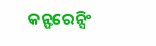କନ୍ଫରେନ୍ସିଂ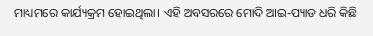ମାଧ୍ୟମରେ କାର୍ଯ୍ୟକ୍ରମ ହୋଇଥିଲା। ଏହି ଅବସରରେ ମୋଦି ଆଇ-ପ୍ୟାଡ ଧରି କିଛି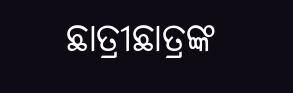ଛାତ୍ରୀଛାତ୍ରଙ୍କ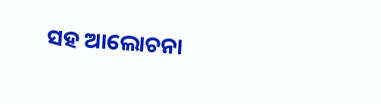ସହ ଆଲୋଚନା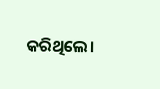କରିଥିଲେ।